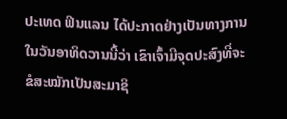ປະເທດ ຟິນແລນ ໄດ້ປະກາດຢ່າງເປັນທາງການ ໃນວັນອາທິດວານນີ້ວ່າ ເຂົາເຈົ້າມີຈຸດປະສົງທີ່ຈະຂໍສະໝັກເປັນສະມາຊິ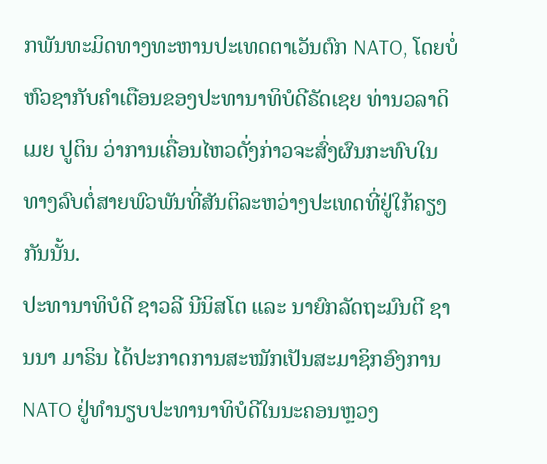ກພັນທະມິດທາງທະຫານປະເທດຕາເວັນຕົກ NATO, ໂດຍບໍ່ຫົວຊາກັບຄຳເຕືອນຂອງປະທານາທິບໍດີຣັດເຊຍ ທ່ານວລາດິເມຍ ປູຕິນ ວ່າການເຄື່ອນໄຫວດັ່ງກ່າວຈະສົ່ງຜົນກະທົບໃນທາງລົບຕໍ່ສາຍພົວພັນທີ່ສັນຕິລະຫວ່າງປະເທດທີ່ຢູ່ໃກ້ຄຽງກັນນັ້ນ.
ປະທານາທິບໍດີ ຊາວລີ ນີນິສໂຕ ແລະ ນາຍົກລັດຖະມົນຕີ ຊານນາ ມາຣິນ ໄດ້ປະກາດການສະໝັກເປັນສະມາຊິກອົງການ NATO ຢູ່ທຳນຽບປະທານາທິບໍດີໃນນະຄອນຫຼວງ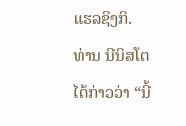ແຮລຊິງກິ.
ທ່ານ ນີນິສໂຕ ໄດ້ກ່າວວ່າ “ນີ້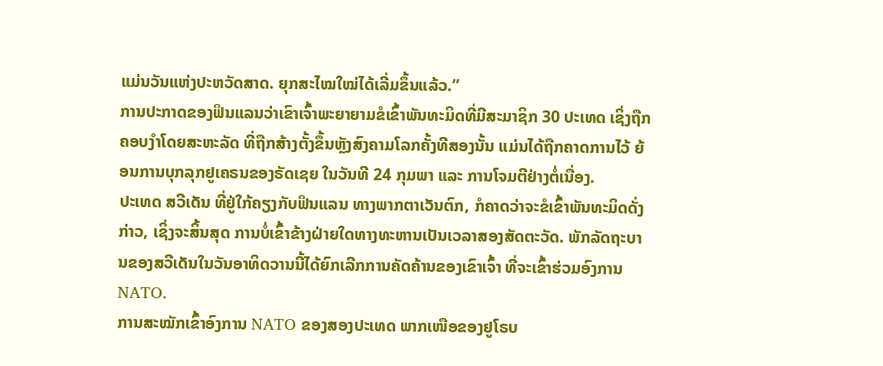ແມ່ນວັນແຫ່ງປະຫວັດສາດ. ຍຸກສະໄໝໃໝ່ໄດ້ເລີ່ມຂຶ້ນແລ້ວ.”
ການປະກາດຂອງຟິນແລນວ່າເຂົາເຈົ້າພະຍາຍາມຂໍເຂົ້າພັນທະມິດທີ່ມີສະມາຊິກ 30 ປະເທດ ເຊິ່ງຖືກຄອບງຳໂດຍສະຫະລັດ ທີ່ຖືກສ້າງຕັ້ງຂຶ້ນຫຼັງສົງຄາມໂລກຄັ້ງທີສອງນັ້ນ ແມ່ນໄດ້ຖືກຄາດການໄວ້ ຍ້ອນການບຸກລຸກຢູເຄຣນຂອງຣັດເຊຍ ໃນວັນທີ 24 ກຸມພາ ແລະ ການໂຈມຕີຢ່າງຕໍ່ເນື່ອງ.
ປະເທດ ສວີເດັນ ທີ່ຢູ່ໃກ້ຄຽງກັບຟິນແລນ ທາງພາກຕາເວັນຕົກ, ກໍຄາດວ່າຈະຂໍເຂົ້າພັນທະມິດດັ່ງກ່າວ, ເຊິ່ງຈະສິ້ນສຸດ ການບໍ່ເຂົ້າຂ້າງຝ່າຍໃດທາງທະຫານເປັນເວລາສອງສັດຕະວັດ. ພັກລັດຖະບານຂອງສວີເດັນໃນວັນອາທິດວານນີ້ໄດ້ຍົກເລີກການຄັດຄ້ານຂອງເຂົາເຈົ້າ ທີ່ຈະເຂົ້າຮ່ວມອົງການ NATO.
ການສະໝັກເຂົ້າອົງການ NATO ຂອງສອງປະເທດ ພາກເໜືອຂອງຢູໂຣບ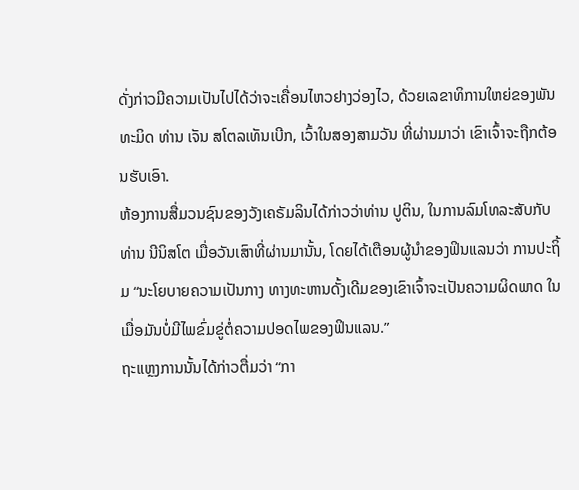ດັ່ງກ່າວມີຄວາມເປັນໄປໄດ້ວ່າຈະເຄື່ອນໄຫວຢາງວ່ອງໄວ, ດ້ວຍເລຂາທິການໃຫຍ່ຂອງພັນທະມິດ ທ່ານ ເຈັນ ສໂຕລເທັນເບີກ, ເວົ້າໃນສອງສາມວັນ ທີ່ຜ່ານມາວ່າ ເຂົາເຈົ້າຈະຖືກຕ້ອນຮັບເອົາ.
ຫ້ອງການສື່ມວນຊົນຂອງວັງເຄຣັມລິນໄດ້ກ່າວວ່າທ່ານ ປູຕິນ, ໃນການລົມໂທລະສັບກັບທ່ານ ນີນິສໂຕ ເມື່ອວັນເສົາທີ່ຜ່ານມານັ້ນ, ໂດຍໄດ້ເຕືອນຜູ້ນຳຂອງຟິນແລນວ່າ ການປະຖິ້ມ “ນະໂຍບາຍຄວາມເປັນກາງ ທາງທະຫານດັ້ງເດີມຂອງເຂົາເຈົ້າຈະເປັນຄວາມຜິດພາດ ໃນເມື່ອມັນບໍ່ມີໄພຂົ່ມຂູ່ຕໍ່ຄວາມປອດໄພຂອງຟິນແລນ.”
ຖະແຫຼງການນັ້ນໄດ້ກ່າວຕື່ມວ່າ “ກາ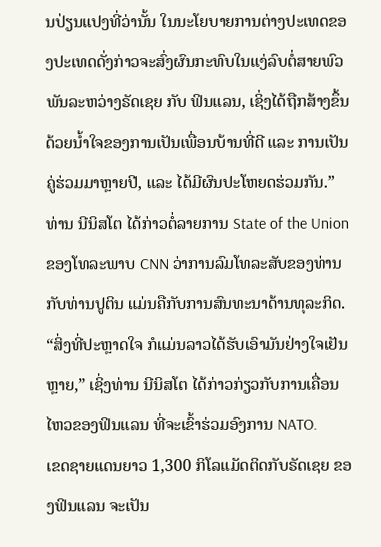ນປ່ຽນແປງທີ່ວ່ານັ້ນ ໃນນະໂຍບາຍການຕ່າງປະເທດຂອງປະເທດດັ່ງກ່າວຈະສົ່ງຜົນກະທົບໃນແງ່ລົບຕໍ່ສາຍພົວພັນລະຫວ່າງຣັດເຊຍ ກັບ ຟິນແລນ, ເຊິ່ງໄດ້ຖືກສ້າງຂຶ້ນດ້ວຍນ້ຳໃຈຂອງການເປັນເພື່ອນບ້ານທີ່ດີ ແລະ ການເປັນຄູ່ຮ່ວມມາຫຼາຍປີ, ແລະ ໄດ້ມີຜົນປະໂຫຍດຮ່ວມກັນ.”
ທ່ານ ນີນິສໂຕ ໄດ້ກ່າວຕໍ່ລາຍການ State of the Union ຂອງໂທລະພາບ CNN ວ່າການລົມໂທລະສັບຂອງທ່ານກັບທ່ານປູຕິນ ແມ່ນຄືກັບການສົນທະນາດ້ານທຸລະກິດ. “ສິ່ງທີ່ປະຫຼາດໃຈ ກໍແມ່ນລາວໄດ້ຮັບເອົາມັນຢ່າງໃຈເຢັນຫຼາຍ,” ເຊິ່ງທ່ານ ນີນິສໂຕ ໄດ້ກ່າວກ່ຽວກັບການເຄື່ອນໄຫວຂອງຟິນແລນ ທີ່ຈະເຂົ້າຮ່ວມອົງການ NATO.
ເຂດຊາຍແດນຍາວ 1,300 ກິໂລແມັດຕິດກັບຣັດເຊຍ ຂອງຟິນແລນ ຈະເປັນ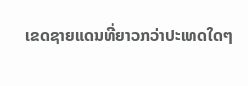ເຂດຊາຍແດນທີ່ຍາວກວ່າປະເທດໃດໆ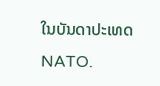ໃນບັນດາປະເທດ NATO.